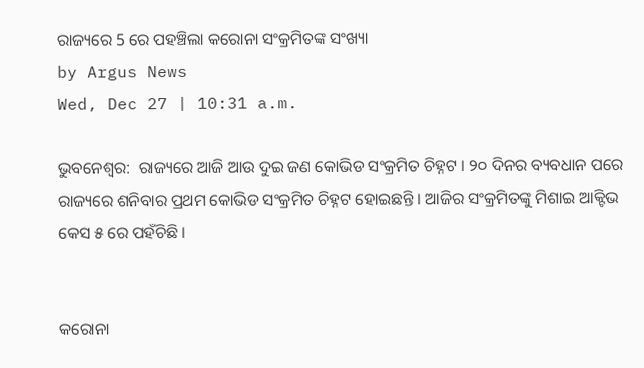ରାଜ୍ୟରେ 5 ରେ ପହଞ୍ଚିଲା କରୋନା ସଂକ୍ରମିତଙ୍କ ସଂଖ୍ୟା
by Argus News
Wed, Dec 27 | 10:31 a.m.

ଭୁବନେଶ୍ୱର:  ରାଜ୍ୟରେ ଆଜି ଆଉ ଦୁଇ ଜଣ କୋଭିଡ ସଂକ୍ରମିତ ଚିହ୍ନଟ । ୨୦ ଦିନର ବ୍ୟବଧାନ ପରେ ରାଜ୍ୟରେ ଶନିବାର ପ୍ରଥମ କୋଭିଡ ସଂକ୍ରମିତ ଚିହ୍ନଟ ହୋଇଛନ୍ତି । ଆଜିର ସଂକ୍ରମିତଙ୍କୁ ମିଶାଇ ଆକ୍ଟିଭ କେସ ୫ ରେ ପହଁଚିଛି ।


କରୋନା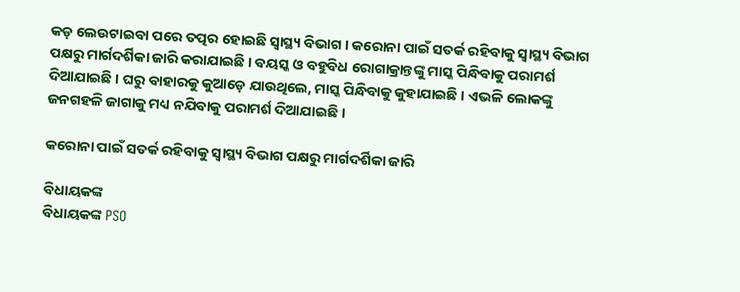କଡ଼ ଲେଉଟାଇବା ପରେ ତତ୍ପର ହୋଇଛି ସ୍ୱାସ୍ଥ୍ୟ ବିଭାଗ । କରୋନା ପାଇଁ ସତର୍କ ରହିବାକୁ ସ୍ୱାସ୍ଥ୍ୟ ବିଭାଗ ପକ୍ଷରୁ ମାର୍ଗଦର୍ଶିକା ଜାରି କରାଯାଇଛି । ବୟସ୍କ ଓ ବହୁବିଧ ରୋଗାକ୍ରାନ୍ତଙ୍କୁ ମାସ୍କ ପିନ୍ଧିବାକୁ ପରାମର୍ଶ ଦିଆଯାଇଛି । ଘରୁ ବାହାରକୁ କୁଆଡ଼େ ଯାଉଥିଲେ, ମାସ୍କ ପିନ୍ଧିବାକୁ କୁହାଯାଇଛି । ଏଭଳି ଲୋକଙ୍କୁ ଜନଗହଳି ଜାଗାକୁ ମଧ୍ୟ ନଯିବାକୁ ପରାମର୍ଶ ଦିଆଯାଇଛି ।

କରୋନା ପାଇଁ ସତର୍କ ରହିବାକୁ ସ୍ୱାସ୍ଥ୍ୟ ବିଭାଗ ପକ୍ଷରୁ ମାର୍ଗଦର୍ଶିକା ଜାରି

ବିଧାୟକଙ୍କ
ବିଧାୟକଙ୍କ PSO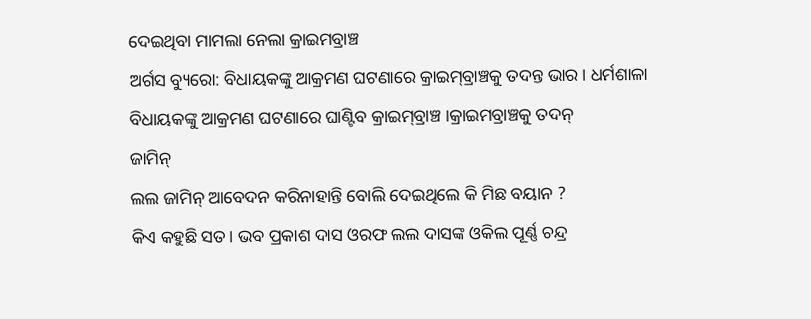ଦେଇଥିବା ମାମଲା ନେଲା କ୍ରାଇମବ୍ରାଞ୍ଚ
ଅର୍ଗସ ବ୍ୟୁରୋ: ବିଧାୟକଙ୍କୁ ଆକ୍ରମଣ ଘଟଣାରେ କ୍ରାଇମ୍‌ବ୍ରାଞ୍ଚକୁ ତଦନ୍ତ ଭାର । ଧର୍ମଶାଳା ବିଧାୟକଙ୍କୁ ଆକ୍ରମଣ ଘଟଣାରେ ଘାଣ୍ଟିବ କ୍ରାଇମ୍‌ବ୍ରାଞ୍ଚ ।କ୍ରାଇମବ୍ରାଞ୍ଚକୁ ତଦନ୍
ଜାମିନ୍
ଲଲ ଜାମିନ୍ ଆବେଦନ କରିନାହାନ୍ତି ବୋଲି ଦେଇଥିଲେ କି ମିଛ ବୟାନ ?
କିଏ କହୁଛି ସତ। ଭବ ପ୍ରକାଶ ଦାସ ଓରଫ ଲଲ ଦାସଙ୍କ ଓକିଲ ପୂର୍ଣ୍ଣ ଚନ୍ଦ୍ର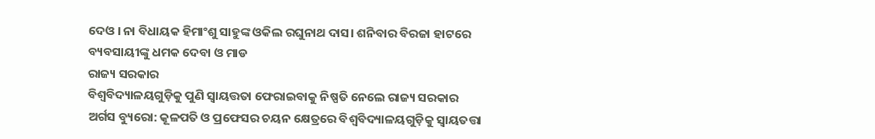ଦେଓ । ନା ବିଧାୟକ ହିମାଂଶୁ ସାହୁଙ୍କ ଓକିଲ ରଘୁନାଥ ଦାସ। ଶନିବାର ବିରଜା ହାଟରେ ବ୍ୟବସାୟୀଙ୍କୁ ଧମକ ଦେବା ଓ ମାଡ
ରାଜ୍ୟ ସରକାର
ବିଶ୍ବବିଦ୍ୟାଳୟଗୁଡ଼ିକୁ ପୁଣି ସ୍ବାୟତ୍ତତା ଫେରାଇବାକୁ ନିଷ୍ପତି ନେଲେ ରାଜ୍ୟ ସରକାର
ଅର୍ଗସ ବ୍ୟୁରୋ: କୂଳପତି ଓ ପ୍ରଫେସର ଚୟନ କ୍ଷେତ୍ରରେ ବିଶ୍ବବିଦ୍ୟାଳୟଗୁଡ଼ିକୁ ସ୍ବାୟତତ୍ତା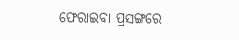ଫେରାଇବା ପ୍ରସଙ୍ଗରେ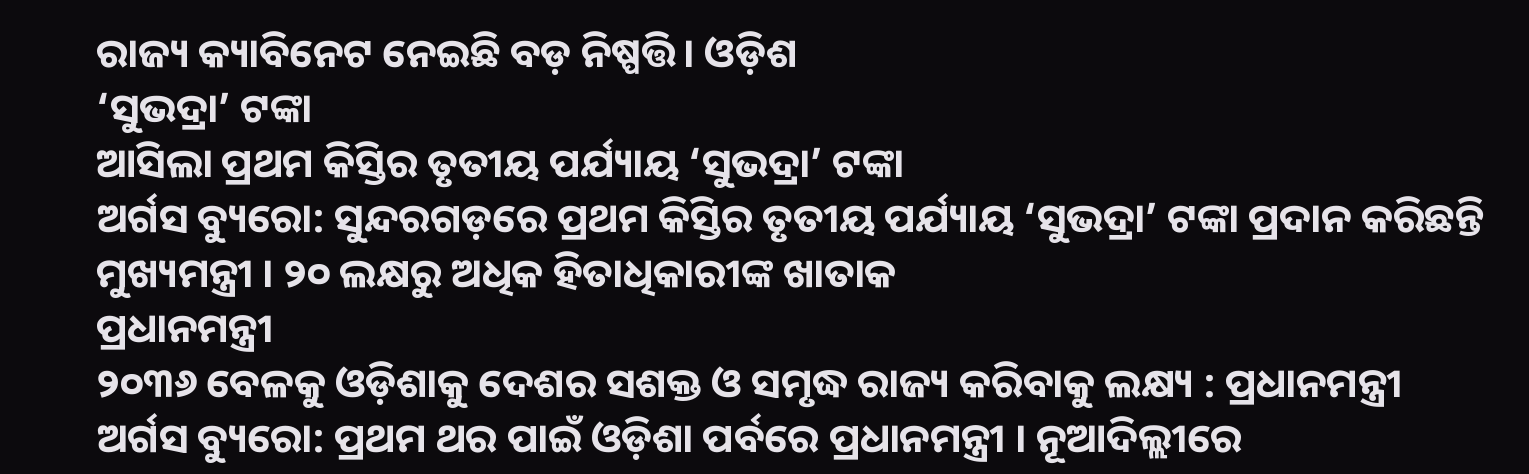ରାଜ୍ୟ କ୍ୟାବିନେଟ ନେଇଛି ବଡ଼ ନିଷ୍ପତ୍ତି। ଓଡ଼ିଶ
‘ସୁଭଦ୍ରା’ ଟଙ୍କା
ଆସିଲା ପ୍ରଥମ କିସ୍ତିର ତୃତୀୟ ପର୍ଯ୍ୟାୟ ‘ସୁଭଦ୍ରା’ ଟଙ୍କା
ଅର୍ଗସ ବ୍ୟୁରୋ: ସୁନ୍ଦରଗଡ଼ରେ ପ୍ରଥମ କିସ୍ତିର ତୃତୀୟ ପର୍ଯ୍ୟାୟ ‘ସୁଭଦ୍ରା’ ଟଙ୍କା ପ୍ରଦାନ କରିଛନ୍ତି ମୁଖ୍ୟମନ୍ତ୍ରୀ । ୨୦ ଲକ୍ଷରୁ ଅଧିକ ହିତାଧିକାରୀଙ୍କ ଖାତାକ
ପ୍ରଧାନମନ୍ତ୍ରୀ
୨୦୩୬ ବେଳକୁ ଓଡ଼ିଶାକୁ ଦେଶର ସଶକ୍ତ ଓ ସମୃଦ୍ଧ ରାଜ୍ୟ କରିବାକୁ ଲକ୍ଷ୍ୟ : ପ୍ରଧାନମନ୍ତ୍ରୀ
ଅର୍ଗସ ବ୍ୟୁରୋ: ପ୍ରଥମ ଥର ପାଇଁ ଓଡ଼ିଶା ପର୍ବରେ ପ୍ରଧାନମନ୍ତ୍ରୀ । ନୂଆଦିଲ୍ଲୀରେ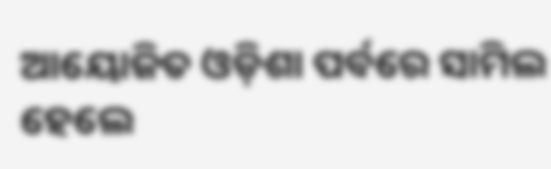ଆୟୋଜିତ ଓଡ଼ିଶା ପର୍ବରେ ସାମିଲ ହେଲେ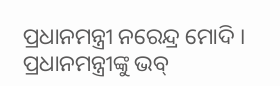ପ୍ରଧାନମନ୍ତ୍ରୀ ନରେନ୍ଦ୍ର ମୋଦି । ପ୍ରଧାନମନ୍ତ୍ରୀଙ୍କୁ ଭବ୍